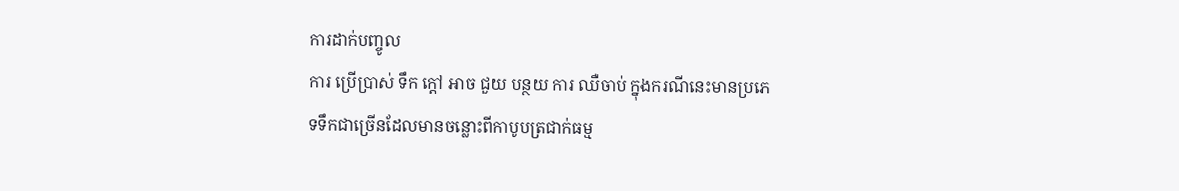ការដាក់បញ្ចូល
ការ ប្រើប្រាស់ ទឹក ក្តៅ អាច ជួយ បន្ថយ ការ ឈឺចាប់ ក្នុងករណីនេះមានប្រភេទទឹកជាច្រើនដែលមានចន្លោះពីកាបូបត្រជាក់ធម្ម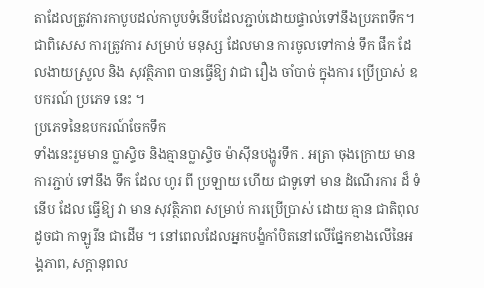តាដែលត្រូវការកាបូបដល់កាបូបទំនើបដែលភ្ជាប់ដោយផ្ទាល់ទៅនឹងប្រភពទឹក។ ជាពិសេស ការត្រូវការ សម្រាប់ មនុស្ស ដែលមាន ការចូលទៅកាន់ ទឹក ផឹក ដែលងាយស្រួល និង សុវត្ថិភាព បានធ្វើឱ្យ វាជា រឿង ចាំបាច់ ក្នុងការ ប្រើប្រាស់ ឧបករណ៍ ប្រភេទ នេះ ។
ប្រភេទនៃឧបករណ៍ចែកទឹក
ទាំងនេះរួមមាន ប្លាស្ទិច និងគ្មានប្លាស្ទិច ម៉ាស៊ីនបង្ហូរទឹក . អត្រា ចុងក្រោយ មាន ការភ្ជាប់ ទៅនឹង ទឹក ដែល ហូរ ពី ប្រឡាយ ហើយ ជាទូទៅ មាន ដំណើរការ ដ៏ ទំនើប ដែល ធ្វើឱ្យ វា មាន សុវត្ថិភាព សម្រាប់ ការប្រើប្រាស់ ដោយ គ្មាន ជាតិពុល ដូចជា កាឡូរីន ជាដើម ។ នៅពេលដែលអ្នកបង្ខំកាំបិតនៅលើផ្នែកខាងលើនៃអង្គភាព, សក្តានុពល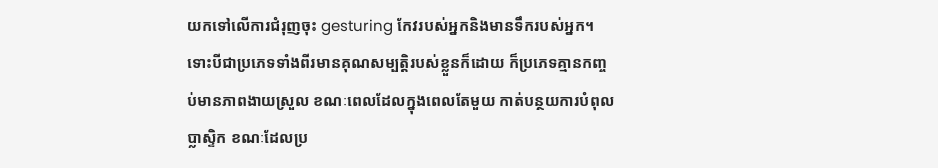យកទៅលើការជំរុញចុះ gesturing កែវរបស់អ្នកនិងមានទឹករបស់អ្នក។ ទោះបីជាប្រភេទទាំងពីរមានគុណសម្បត្តិរបស់ខ្លួនក៏ដោយ ក៏ប្រភេទគ្មានកញ្ចប់មានភាពងាយស្រួល ខណៈពេលដែលក្នុងពេលតែមួយ កាត់បន្ថយការបំពុលប្លាស្ទិក ខណៈដែលប្រ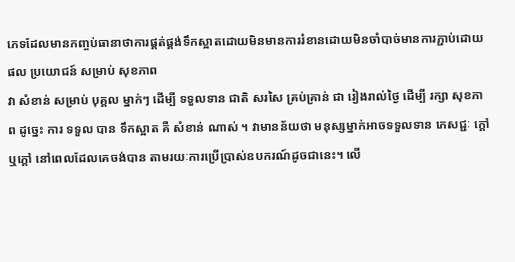ភេទដែលមានកញ្ចប់ធានាថាការផ្គត់ផ្គង់ទឹកស្អាតដោយមិនមានការរំខានដោយមិនចាំបាច់មានការភ្ជាប់ដោយ
ផល ប្រយោជន៍ សម្រាប់ សុខភាព
វា សំខាន់ សម្រាប់ បុគ្គល ម្នាក់ៗ ដើម្បី ទទួលទាន ជាតិ សរសៃ គ្រប់គ្រាន់ ជា រៀងរាល់ថ្ងៃ ដើម្បី រក្សា សុខភាព ដូច្នេះ ការ ទទួល បាន ទឹកស្អាត គឺ សំខាន់ ណាស់ ។ វាមានន័យថា មនុស្សម្នាក់អាចទទួលទាន ភេសជ្ជៈ ក្តៅ ឬក្តៅ នៅពេលដែលគេចង់បាន តាមរយៈការប្រើប្រាស់ឧបករណ៍ដូចជានេះ។ លើ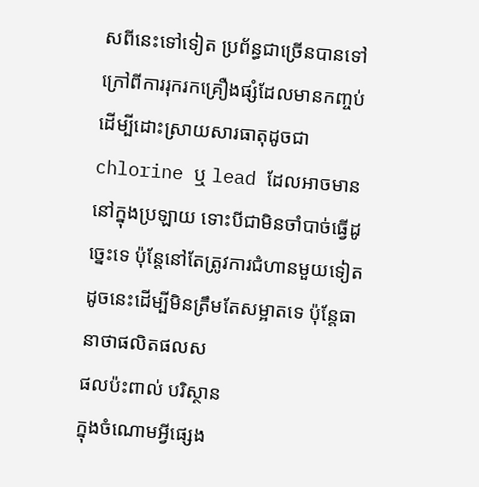សពីនេះទៅទៀត ប្រព័ន្ធជាច្រើនបានទៅក្រៅពីការរុករកគ្រឿងផ្សំដែលមានកញ្ចប់ ដើម្បីដោះស្រាយសារធាតុដូចជា chlorine ឬ lead ដែលអាចមាននៅក្នុងប្រឡាយ ទោះបីជាមិនចាំបាច់ធ្វើដូច្នេះទេ ប៉ុន្តែនៅតែត្រូវការជំហានមួយទៀតដូចនេះដើម្បីមិនត្រឹមតែសម្អាតទេ ប៉ុន្តែធានាថាផលិតផលស
ផលប៉ះពាល់ បរិស្ថាន
ក្នុងចំណោមអ្វីផ្សេង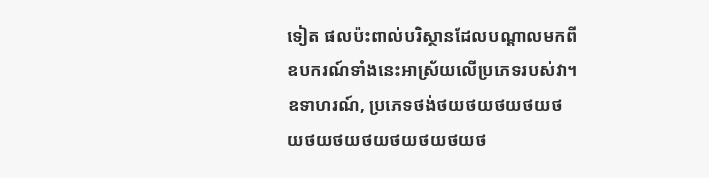ទៀត ផលប៉ះពាល់បរិស្ថានដែលបណ្តាលមកពីឧបករណ៍ទាំងនេះអាស្រ័យលើប្រភេទរបស់វា។ ឧទាហរណ៍, ប្រភេទថង់ថយថយថយថយថយថយថយថយថយថយថយថ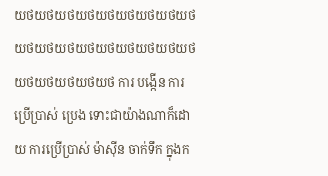យថយថយថយថយថយថយថយថយថយថយថយថយថយថយថយថយថយថយថយថយថយថយថ ការ បង្កើន ការ ប្រើប្រាស់ ប្រេង ទោះជាយ៉ាងណាក៏ដោយ ការប្រើប្រាស់ ម៉ាស៊ីន ចាក់ទឹក ក្នុងក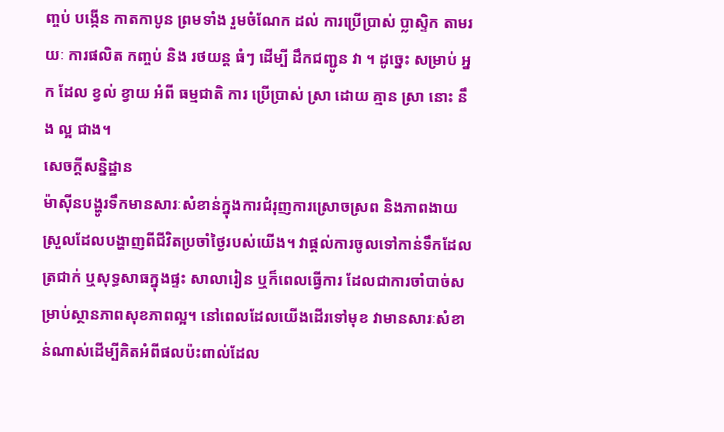ញ្ចប់ បង្កើន កាតកាបូន ព្រមទាំង រួមចំណែក ដល់ ការប្រើប្រាស់ ប្លាស្ទិក តាមរយៈ ការផលិត កញ្ចប់ និង រថយន្ត ធំៗ ដើម្បី ដឹកជញ្ជូន វា ។ ដូច្នេះ សម្រាប់ អ្នក ដែល ខ្វល់ ខ្វាយ អំពី ធម្មជាតិ ការ ប្រើប្រាស់ ស្រា ដោយ គ្មាន ស្រា នោះ នឹង ល្អ ជាង។
សេចក្តីសន្និដ្ឋាន
ម៉ាស៊ីនបង្ហូរទឹកមានសារៈសំខាន់ក្នុងការជំរុញការស្រោចស្រព និងភាពងាយស្រួលដែលបង្ហាញពីជីវិតប្រចាំថ្ងៃរបស់យើង។ វាផ្តល់ការចូលទៅកាន់ទឹកដែលត្រជាក់ ឬសុទ្ធសាធក្នុងផ្ទះ សាលារៀន ឬក៏ពេលធ្វើការ ដែលជាការចាំបាច់សម្រាប់ស្ថានភាពសុខភាពល្អ។ នៅពេលដែលយើងដើរទៅមុខ វាមានសារៈសំខាន់ណាស់ដើម្បីគិតអំពីផលប៉ះពាល់ដែល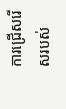ការជ្រើសរើសរបស់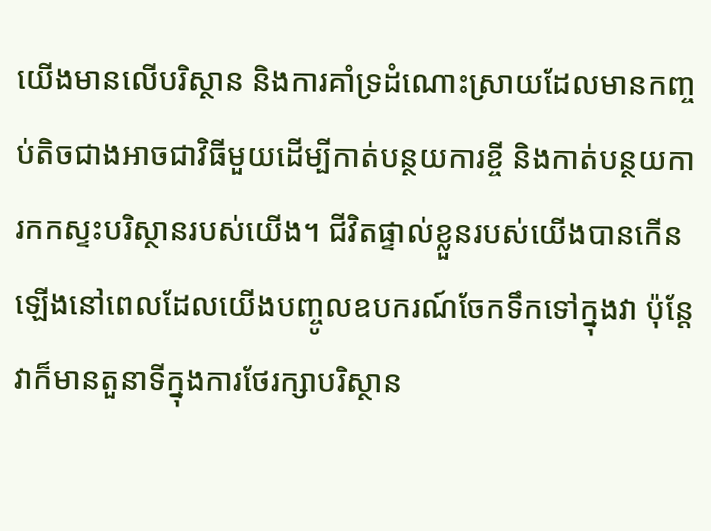យើងមានលើបរិស្ថាន និងការគាំទ្រដំណោះស្រាយដែលមានកញ្ចប់តិចជាងអាចជាវិធីមួយដើម្បីកាត់បន្ថយការខ្ចី និងកាត់បន្ថយការកកស្ទះបរិស្ថានរបស់យើង។ ជីវិតផ្ទាល់ខ្លួនរបស់យើងបានកើនឡើងនៅពេលដែលយើងបញ្ចូលឧបករណ៍ចែកទឹកទៅក្នុងវា ប៉ុន្តែវាក៏មានតួនាទីក្នុងការថែរក្សាបរិស្ថាន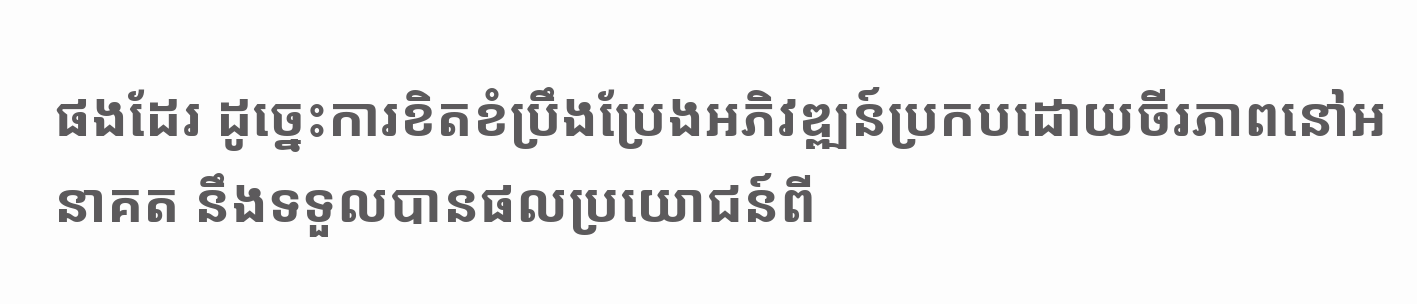ផងដែរ ដូច្នេះការខិតខំប្រឹងប្រែងអភិវឌ្ឍន៍ប្រកបដោយចីរភាពនៅអនាគត នឹងទទួលបានផលប្រយោជន៍ពី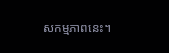សកម្មភាពនេះ។